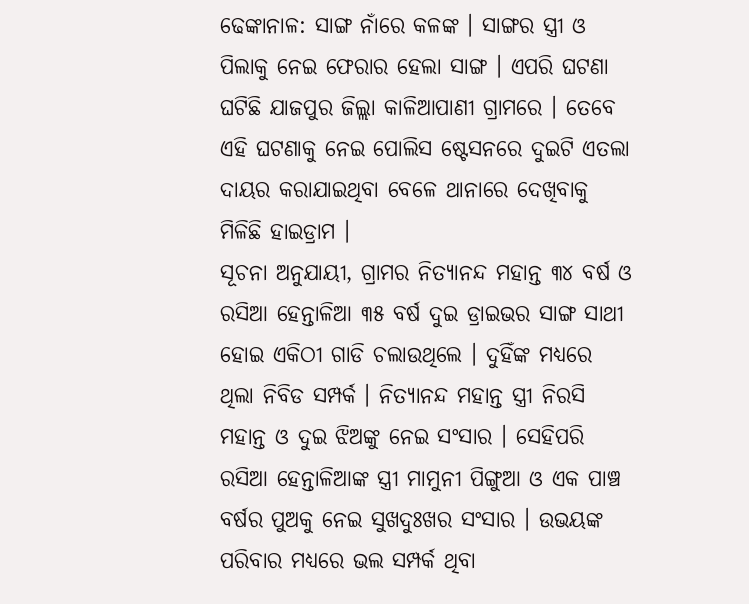ଢେଙ୍କାନାଳ: ସାଙ୍ଗ ନାଁରେ କଳଙ୍କ । ସାଙ୍ଗର ସ୍ତ୍ରୀ ଓ ପିଲାକୁ ନେଇ ଫେରାର ହେଲା ସାଙ୍ଗ । ଏପରି ଘଟଣା ଘଟିଛି ଯାଜପୁର ଜିଲ୍ଲା କାଳିଆପାଣୀ ଗ୍ରାମରେ । ତେବେ ଏହି ଘଟଣାକୁ ନେଇ ପୋଲିସ ଷ୍ଟେସନରେ ଦୁଇଟି ଏତଲା ଦାୟର କରାଯାଇଥିବା ବେଳେ ଥାନାରେ ଦେଖିବାକୁ ମିଳିଛି ହାଇଡ୍ରାମ ।
ସୂଚନା ଅନୁଯାୟୀ, ଗ୍ରାମର ନିତ୍ୟାନନ୍ଦ ମହାନ୍ତ ୩୪ ବର୍ଷ ଓ ରସିଆ ହେନ୍ତାଳିଆ ୩୫ ବର୍ଷ ଦୁଇ ଡ୍ରାଇଭର ସାଙ୍ଗ ସାଥୀ ହୋଇ ଏକିଠୀ ଗାଡି ଚଲାଉଥିଲେ । ଦୁହିଁଙ୍କ ମଧ୍ୟରେ ଥିଲା ନିବିଡ ସମ୍ପର୍କ । ନିତ୍ୟାନନ୍ଦ ମହାନ୍ତ ସ୍ତ୍ରୀ ନିରସି ମହାନ୍ତ ଓ ଦୁଇ ଝିଅଙ୍କୁ ନେଇ ସଂସାର । ସେହିପରି ରସିଆ ହେନ୍ତାଳିଆଙ୍କ ସ୍ତ୍ରୀ ମାମୁନୀ ପିଙ୍ଗୁଆ ଓ ଏକ ପାଞ୍ଚ ବର୍ଷର ପୁଅକୁ ନେଇ ସୁଖଦୁଃଖର ସଂସାର । ଉଭୟଙ୍କ ପରିବାର ମଧ୍ୟରେ ଭଲ ସମ୍ପର୍କ ଥିବା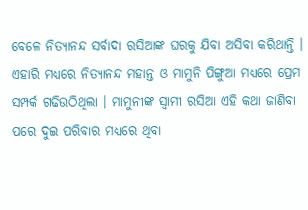ବେଳେ ନିତ୍ୟାନନ୍ଦ ସର୍ବାଦା ରସିଆଙ୍କ ଘରକୁ ଯିବା ଅସିବା କରିଥାନ୍ତି । ଏହାରି ମଧ୍ୟରେ ନିତ୍ୟାନନ୍ଦ ମହାନ୍ତ ଓ ମାମୁନି ପିଙ୍ଗୁଆ ମଧ୍ୟରେ ପ୍ରେମ ସମ୍ପର୍କ ଗଢିଉଠିଥିଲା । ମାମୁନୀଙ୍କ ସ୍ବାମୀ ରସିଆ ଏହି କଥା ଜାଣିବା ପରେ ଦୁଇ ପରିବାର ମଧ୍ୟରେ ଥିବା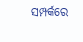ସମ୍ପର୍କରେ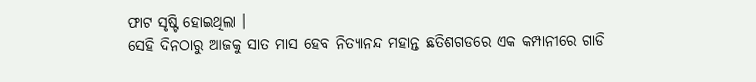ଫାଟ ସୃଷ୍ଟି ହୋଇଥିଲା ।
ସେହି ଦିନଠାରୁ ଆଜକୁ ସାତ ମାସ ହେବ ନିତ୍ୟାନନ୍ଦ ମହାନ୍ତ ଛତିଶଗଡରେ ଏକ କମ୍ପାନୀରେ ଗାଡି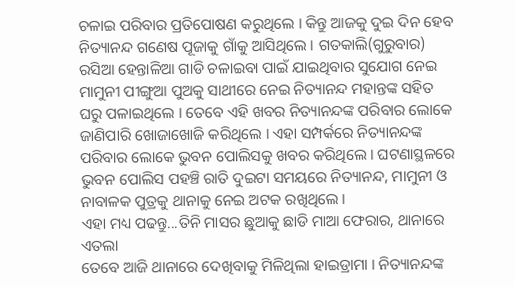ଚଳାଇ ପରିବାର ପ୍ରତିପୋଷଣ କରୁଥିଲେ । କିନ୍ତୁ ଆଜକୁ ଦୁଇ ଦିନ ହେବ ନିତ୍ୟାନନ୍ଦ ଗଣେଷ ପୂଜାକୁ ଗାଁକୁ ଆସିଥିଲେ । ଗତକାଲି(ଗୁରୁବାର) ରସିଆ ହେନ୍ତାଳିଆ ଗାଡି ଚଳାଇବା ପାଇଁ ଯାଇଥିବାର ସୁଯୋଗ ନେଇ ମାମୁନୀ ପୀଙ୍ଗୁଆ ପୁଅକୁ ସାଥୀରେ ନେଇ ନିତ୍ୟାନନ୍ଦ ମହାନ୍ତଙ୍କ ସହିତ ଘରୁ ପଳାଇଥିଲେ । ତେବେ ଏହି ଖବର ନିତ୍ୟାନନ୍ଦଙ୍କ ପରିବାର ଲୋକେ ଜାଣିପାରି ଖୋଜାଖୋଜି କରିଥିଲେ । ଏହା ସମ୍ପର୍କରେ ନିତ୍ୟାନନ୍ଦଙ୍କ ପରିବାର ଲୋକେ ଭୁବନ ପୋଲିସକୁ ଖବର କରିଥିଲେ । ଘଟଣାସ୍ଥଳରେ ଭୁବନ ପୋଲିସ ପହଞ୍ଚି ରାତି ଦୁଇଟା ସମୟରେ ନିତ୍ୟାନନ୍ଦ, ମାମୁନୀ ଓ ନାବାଳକ ପୁତ୍ରକୁ ଥାନାକୁ ନେଇ ଅଟକ ରଖିଥିଲେ ।
ଏହା ମଧ୍ୟ ପଢନ୍ତୁ...ତିନି ମାସର ଛୁଆକୁ ଛାଡି ମାଆ ଫେରାର, ଥାନାରେ ଏତଲା
ତେବେ ଆଜି ଥାନାରେ ଦେଖିବାକୁ ମିଳିଥିଲା ହାଇଡ୍ରାମା । ନିତ୍ୟାନନ୍ଦଙ୍କ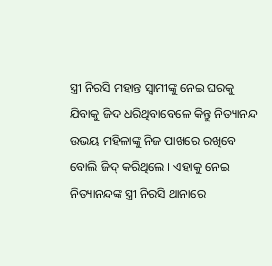ସ୍ତ୍ରୀ ନିରସି ମହାନ୍ତ ସ୍ବାମୀଙ୍କୁ ନେଇ ଘରକୁ ଯିବାକୁ ଜିଦ ଧରିଥିବାବେଳେ କିନ୍ତୁ ନିତ୍ୟାନନ୍ଦ ଉଭୟ ମହିଳାଙ୍କୁ ନିଜ ପାଖରେ ରଖିବେ ବୋଲି ଜିଦ୍ କରିଥିଲେ । ଏହାକୁ ନେଇ ନିତ୍ୟାନନ୍ଦଙ୍କ ସ୍ତ୍ରୀ ନିରସି ଥାନାରେ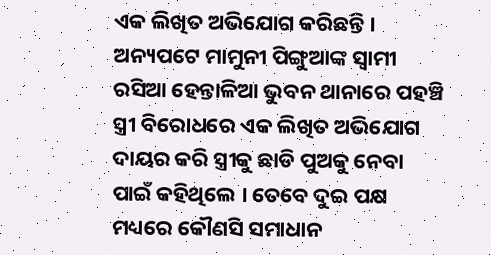ଏକ ଲିଖିତ ଅଭିଯୋଗ କରିଛନ୍ତି । ଅନ୍ୟପଟେ ମାମୁନୀ ପିଙ୍ଗୁଆଙ୍କ ସ୍ବାମୀ ରସିଆ ହେନ୍ତାଳିଆ ଭୁବନ ଥାନାରେ ପହଞ୍ଚି ସ୍ତ୍ରୀ ବିରୋଧରେ ଏକ ଲିଖିତ ଅଭିଯୋଗ ଦାୟର କରି ସ୍ତ୍ରୀକୁ ଛାଡି ପୁଅକୁ ନେବା ପାଇଁ କହିଥିଲେ । ତେବେ ଦୁଇ ପକ୍ଷ ମଧ୍ୟରେ କୌଣସି ସମାଧାନ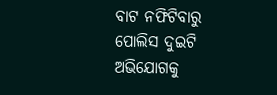ବାଟ ନଫିଟିବାରୁ ପୋଲିସ ଦୁଇଟି ଅଭିଯୋଗକୁ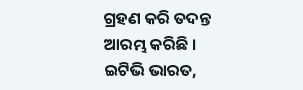ଗ୍ରହଣ କରି ତଦନ୍ତ ଆରମ୍ଭ କରିଛି ।
ଇଟିଭି ଭାରତ,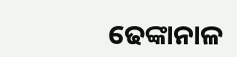ଢେଙ୍କାନାଳ